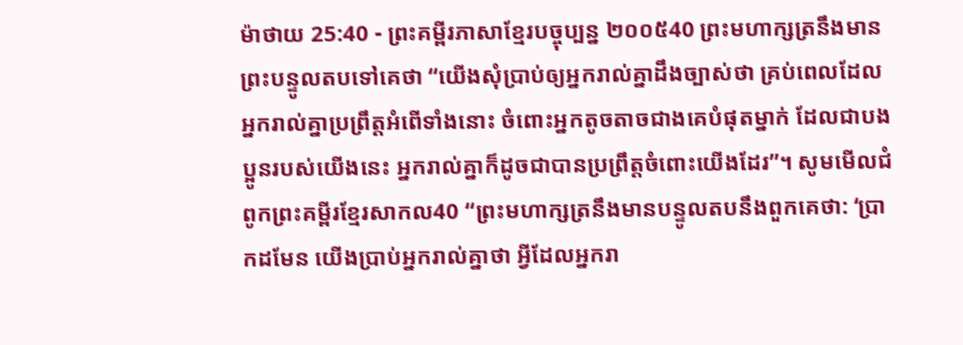ម៉ាថាយ 25:40 - ព្រះគម្ពីរភាសាខ្មែរបច្ចុប្បន្ន ២០០៥40 ព្រះមហាក្សត្រនឹងមានព្រះបន្ទូលតបទៅគេថា “យើងសុំប្រាប់ឲ្យអ្នករាល់គ្នាដឹងច្បាស់ថា គ្រប់ពេលដែលអ្នករាល់គ្នាប្រព្រឹត្តអំពើទាំងនោះ ចំពោះអ្នកតូចតាចជាងគេបំផុតម្នាក់ ដែលជាបងប្អូនរបស់យើងនេះ អ្នករាល់គ្នាក៏ដូចជាបានប្រព្រឹត្តចំពោះយើងដែរ”។ សូមមើលជំពូកព្រះគម្ពីរខ្មែរសាកល40 “ព្រះមហាក្សត្រនឹងមានបន្ទូលតបនឹងពួកគេថា: ‘ប្រាកដមែន យើងប្រាប់អ្នករាល់គ្នាថា អ្វីដែលអ្នករា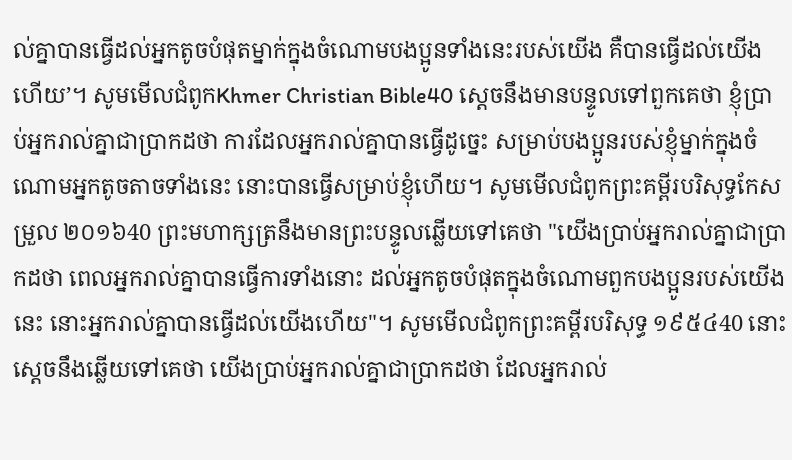ល់គ្នាបានធ្វើដល់អ្នកតូចបំផុតម្នាក់ក្នុងចំណោមបងប្អូនទាំងនេះរបស់យើង គឺបានធ្វើដល់យើងហើយ’។ សូមមើលជំពូកKhmer Christian Bible40 ស្ដេចនឹងមានបន្ទូលទៅពួកគេថា ខ្ញុំប្រាប់អ្នករាល់គ្នាជាប្រាកដថា ការដែលអ្នករាល់គ្នាបានធ្វើដូច្នេះ សម្រាប់បងប្អូនរបស់ខ្ញុំម្នាក់ក្នុងចំណោមអ្នកតូចតាចទាំងនេះ នោះបានធ្វើសម្រាប់ខ្ញុំហើយ។ សូមមើលជំពូកព្រះគម្ពីរបរិសុទ្ធកែសម្រួល ២០១៦40 ព្រះមហាក្សត្រនឹងមានព្រះបន្ទូលឆ្លើយទៅគេថា "យើងប្រាប់អ្នករាល់គ្នាជាប្រាកដថា ពេលអ្នករាល់គ្នាបានធ្វើការទាំងនោះ ដល់អ្នកតូចបំផុតក្នុងចំណោមពួកបងប្អូនរបស់យើងនេះ នោះអ្នករាល់គ្នាបានធ្វើដល់យើងហើយ"។ សូមមើលជំពូកព្រះគម្ពីរបរិសុទ្ធ ១៩៥៤40 នោះស្តេចនឹងឆ្លើយទៅគេថា យើងប្រាប់អ្នករាល់គ្នាជាប្រាកដថា ដែលអ្នករាល់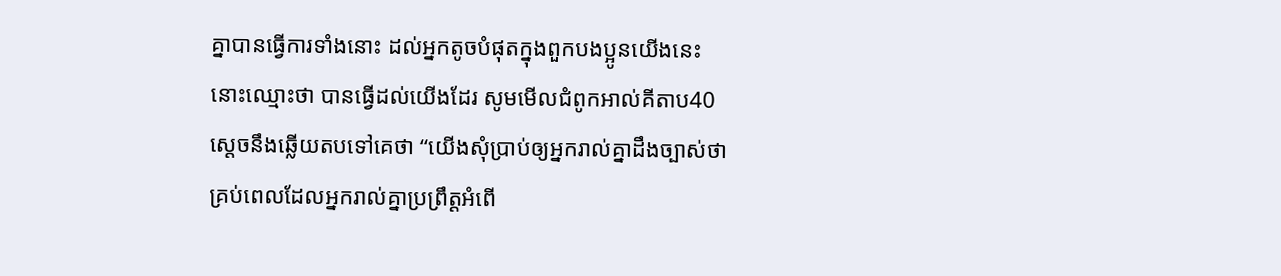គ្នាបានធ្វើការទាំងនោះ ដល់អ្នកតូចបំផុតក្នុងពួកបងប្អូនយើងនេះ នោះឈ្មោះថា បានធ្វើដល់យើងដែរ សូមមើលជំពូកអាល់គីតាប40 ស្តេចនឹងឆ្លើយតបទៅគេថា “យើងសុំប្រាប់ឲ្យអ្នករាល់គ្នាដឹងច្បាស់ថា គ្រប់ពេលដែលអ្នករាល់គ្នាប្រព្រឹត្ដអំពើ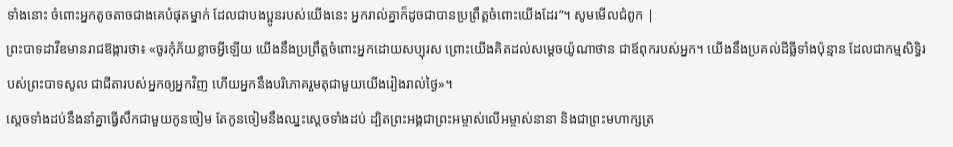ទាំងនោះ ចំពោះអ្នកតូចតាចជាងគេបំផុតម្នាក់ ដែលជាបងប្អូនរបស់យើងនេះ អ្នករាល់គ្នាក៏ដូចជាបានប្រព្រឹត្ដចំពោះយើងដែរ”។ សូមមើលជំពូក |
ព្រះបាទដាវីឌមានរាជឱង្ការថា៖ «ចូរកុំភ័យខ្លាចអ្វីឡើយ យើងនឹងប្រព្រឹត្តចំពោះអ្នកដោយសប្បុរស ព្រោះយើងគិតដល់សម្ដេចយ៉ូណាថាន ជាឪពុករបស់អ្នក។ យើងនឹងប្រគល់ដីធ្លីទាំងប៉ុន្មាន ដែលជាកម្មសិទ្ធិរបស់ព្រះបាទសូល ជាជីតារបស់អ្នកឲ្យអ្នកវិញ ហើយអ្នកនឹងបរិភោគរួមតុជាមួយយើងរៀងរាល់ថ្ងៃ»។
ស្ដេចទាំងដប់នឹងនាំគ្នាធ្វើសឹកជាមួយកូនចៀម តែកូនចៀមនឹងឈ្នះស្ដេចទាំងដប់ ដ្បិតព្រះអង្គជាព្រះអម្ចាស់លើអម្ចាស់នានា និងជាព្រះមហាក្សត្រ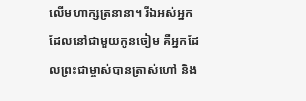លើមហាក្សត្រនានា។ រីឯអស់អ្នកដែលនៅជាមួយកូនចៀម គឺអ្នកដែលព្រះជាម្ចាស់បានត្រាស់ហៅ និង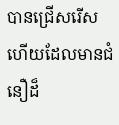បានជ្រើសរើស ហើយដែលមានជំនឿដ៏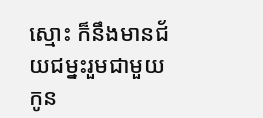ស្មោះ ក៏នឹងមានជ័យជម្នះរួមជាមួយកូន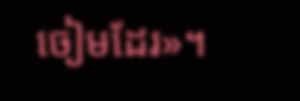ចៀមដែរ»។